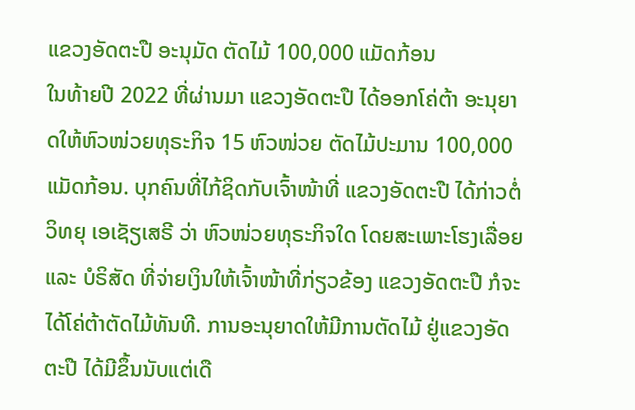ແຂວງອັດຕະປື ອະນຸມັດ ຕັດໄມ້ 100,000 ແມັດກ້ອນ
ໃນທ້າຍປີ 2022 ທີ່ຜ່ານມາ ແຂວງອັດຕະປື ໄດ້ອອກໂຄ່ຕ້າ ອະນຸຍາດໃຫ້ຫົວໜ່ວຍທຸຣະກິຈ 15 ຫົວໜ່ວຍ ຕັດໄມ້ປະມານ 100,000 ແມັດກ້ອນ. ບຸກຄົນທີ່ໄກ້ຊິດກັບເຈົ້າໜ້າທີ່ ແຂວງອັດຕະປື ໄດ້ກ່າວຕໍ່ວິທຍຸ ເອເຊັຽເສຣີ ວ່າ ຫົວໜ່ວຍທຸຣະກິຈໃດ ໂດຍສະເພາະໂຮງເລື່ອຍ ແລະ ບໍຣິສັດ ທີ່ຈ່າຍເງິນໃຫ້ເຈົ້າໜ້າທີ່ກ່ຽວຂ້ອງ ແຂວງອັດຕະປື ກໍຈະໄດ້ໂຄ່ຕ້າຕັດໄມ້ທັນທີ. ການອະນຸຍາດໃຫ້ມີການຕັດໄມ້ ຢູ່ແຂວງອັດຕະປື ໄດ້ມີຂຶ້ນນັບແຕ່ເດື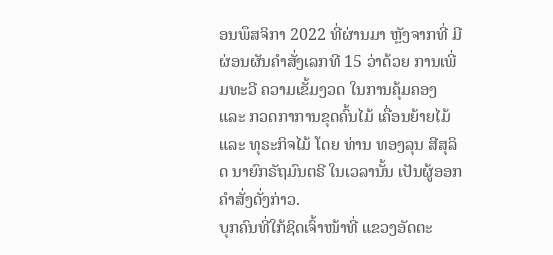ອນພຶສຈິກາ 2022 ທີ່ຜ່ານມາ ຫຼັງຈາກທີ່ ມີຜ່ອນຜັນຄຳສັ່ງເລກທີ 15 ວ່າດ້ວຍ ການເພີ່ມທະວີ ຄວາມເຂັ້ມງວດ ໃນການຄຸ້ມຄອງ ແລະ ກວດກາການຂຸດຄົ້ນໄມ້ ເຄື່ອນຍ້າຍໄມ້ ແລະ ທຸຣະກິຈໄມ້ ໂດຍ ທ່ານ ທອງລຸນ ສີສຸລິດ ນາຍົກຣັຖມົນຕຣີ ໃນເວລານັ້ນ ເປັນຜູ້ອອກຄຳສັ່ງດັ່ງກ່າວ.
ບຸກຄົນທີ່ໃກ້ຊິດເຈົ້າໜ້າທີ່ ແຂວງອັດຕະ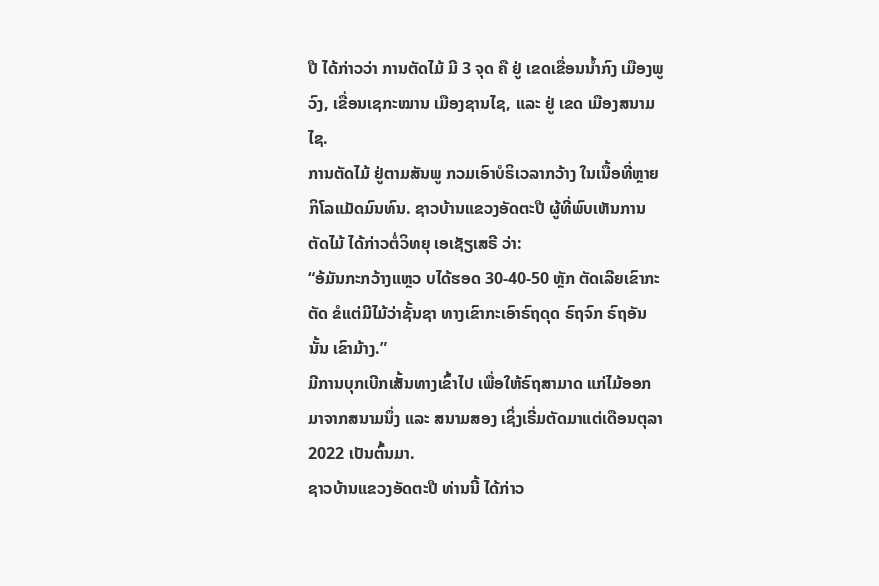ປື ໄດ້ກ່າວວ່າ ການຕັດໄມ້ ມີ 3 ຈຸດ ຄື ຢູ່ ເຂດເຂື່ອນນ້ຳກົງ ເມືອງພູວົງ, ເຂື່ອນເຊກະໝານ ເມືອງຊານໄຊ, ແລະ ຢູ່ ເຂດ ເມືອງສນາມໄຊ.
ການຕັດໄມ້ ຢູ່ຕາມສັນພູ ກວມເອົາບໍຣິເວລາກວ້າງ ໃນເນື້ອທີ່ຫຼາຍກິໂລແມັດມົນທົນ. ຊາວບ້ານແຂວງອັດຕະປື ຜູ້ທີ່ພົບເຫັນການຕັດໄມ້ ໄດ້ກ່າວຕໍ່ວິທຍຸ ເອເຊັຽເສຣີ ວ່າ:
“ອ້ມັນກະກວ້າງແຫຼວ ບໄດ້ຮອດ 30-40-50 ຫຼັກ ຕັດເລີຍເຂົາກະຕັດ ຂໍແຕ່ມີໄມ້ວ່າຊັ້ນຊາ ທາງເຂົາກະເອົາຣົຖດຸດ ຣົຖຈົກ ຣົຖອັນນັ້ນ ເຂົາມ້າງ.”
ມີການບຸກເບີກເສັ້ນທາງເຂົ້າໄປ ເພື່ອໃຫ້ຣົຖສາມາດ ແກ່ໄມ້ອອກມາຈາກສນາມນຶ່ງ ແລະ ສນາມສອງ ເຊິ່ງເຣີ່ມຕັດມາແຕ່ເດືອນຕຸລາ 2022 ເປັນຕົ້ນມາ.
ຊາວບ້ານແຂວງອັດຕະປື ທ່ານນີ້ ໄດ້ກ່າວ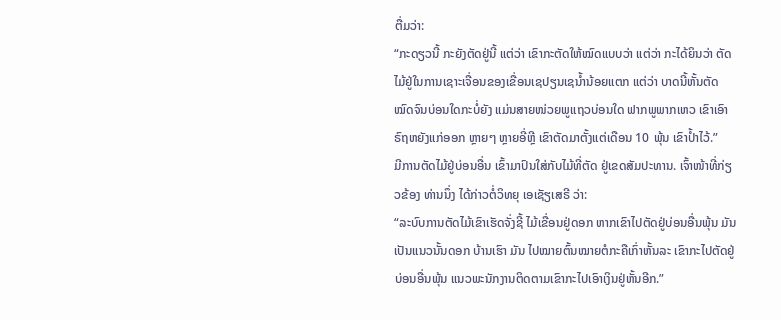ຕື່ມວ່າ:
“ກະດຽວນີ້ ກະຍັງຕັດຢູ່ນີ້ ແຕ່ວ່າ ເຂົາກະຕັດໃຫ້ໝົດແບບວ່າ ແຕ່ວ່າ ກະໄດ້ຍິນວ່າ ຕັດໄມ້ຢູ່ໃນການເຊາະເຈື່ອນຂອງເຂື່ອນເຊປຽນເຊນ້ຳນ້ອຍແຕກ ແຕ່ວ່າ ບາດນີ້ຫັ້ນຕັດໝົດຈົນບ່ອນໃດກະບໍ່ຍັງ ແມ່ນສາຍໜ່ວຍພູແຖວບ່ອນໃດ ຟາກພູພາກເຫວ ເຂົາເອົາຣົຖຫຍັງແກ່ອອກ ຫຼາຍໆ ຫຼາຍອີ່ຫຼີ ເຂົາຕັດມາຕັ້ງແຕ່ເດືອນ 10 ພຸ້ນ ເຂົາປ້ຳໄວ້.”
ມີການຕັດໄມ້ຢູ່ບ່ອນອື່ນ ເຂົ້າມາປົນໃສ່ກັບໄມ້ທີ່ຕັດ ຢູ່ເຂດສັມປະທານ. ເຈົ້າໜ້າທີ່ກ່ຽວຂ້ອງ ທ່ານນຶ່ງ ໄດ້ກ່າວຕໍ່ວິທຍຸ ເອເຊັຽເສຣີ ວ່າ:
“ລະບົບການຕັດໄມ້ເຂົາເຮັດຈັ່ງຊີ້ ໄມ້ເຂື່ອນຢູ່ດອກ ຫາກເຂົາໄປຕັດຢູ່ບ່ອນອື່ນພຸ້ນ ມັນເປັນແນວນັ້ນດອກ ບ້ານເຮົາ ມັນ ໄປໝາຍຕົ້ນໝາຍຕໍກະຄືເກົ່າຫັ້ນລະ ເຂົາກະໄປຕັດຢູ່ບ່ອນອື່ນພຸ້ນ ແນວພະນັກງານຕິດຕາມເຂົາກະໄປເອົາເງິນຢູ່ຫັ້ນອີກ.”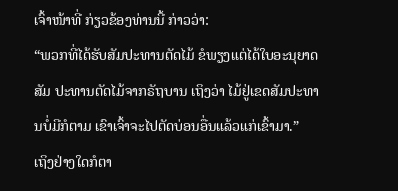ເຈົ້າໜ້າທີ່ ກ່ຽວຂ້ອງທ່ານນີ້ ກ່າວວ່າ:
“ພວກທີ່ໄດ້ຮັບສັມປະທານຕັດໄມ້ ຂໍພຽງແຕ່ໄດ້ໃບອະນຸຍາດສັມ ປະທານຕັດໄມ້ຈາກຣັຖບານ ເຖິງວ່າ ໄມ້ຢູ່ເຂດສັມປະທານບໍ່ມີກໍຕາມ ເຂົາເຈົ້າຈະໄປຕັດບ່ອນອື່ນແລ້ວແກ່ເຂົ້າມາ.”
ເຖິງຢ່າງໃດກໍຕາ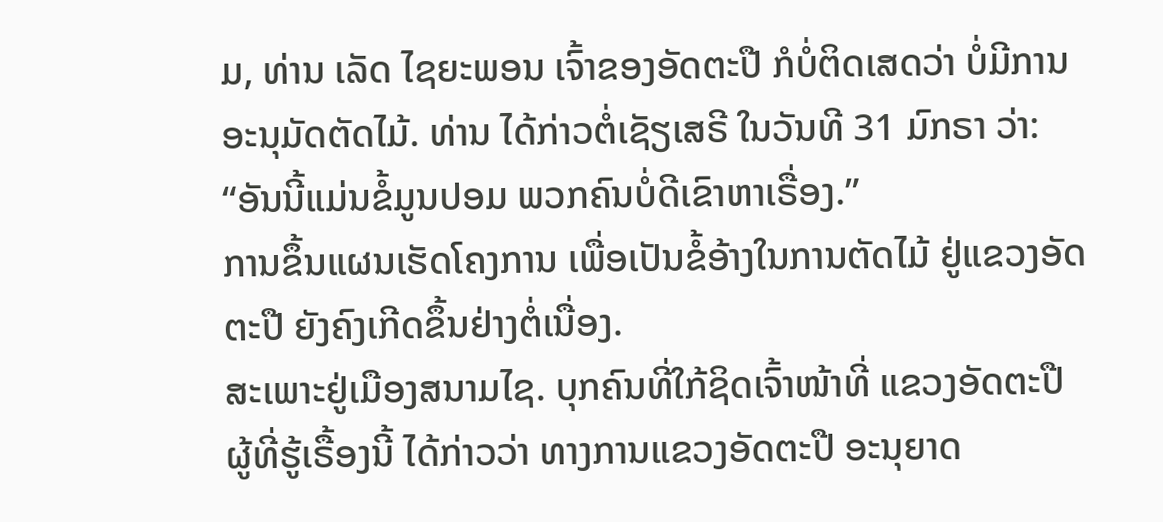ມ, ທ່ານ ເລັດ ໄຊຍະພອນ ເຈົ້າຂອງອັດຕະປື ກໍບໍ່ຕິດເສດວ່າ ບໍ່ມີການອະນຸມັດຕັດໄມ້. ທ່ານ ໄດ້ກ່າວຕໍ່ເຊັຽເສຣີ ໃນວັນທີ 31 ມົກຣາ ວ່າ:
“ອັນນີ້ແມ່ນຂໍ້ມູນປອມ ພວກຄົນບໍ່ດີເຂົາຫາເຣື່ອງ.”
ການຂຶ້ນແຜນເຮັດໂຄງການ ເພື່ອເປັນຂໍ້ອ້າງໃນການຕັດໄມ້ ຢູ່ແຂວງອັດຕະປື ຍັງຄົງເກີດຂຶ້ນຢ່າງຕໍ່ເນື່ອງ.
ສະເພາະຢູ່ເມືອງສນາມໄຊ. ບຸກຄົນທີ່ໃກ້ຊິດເຈົ້າໜ້າທີ່ ແຂວງອັດຕະປື ຜູ້ທີ່ຮູ້ເຣື້ອງນີ້ ໄດ້ກ່າວວ່າ ທາງການແຂວງອັດຕະປື ອະນຸຍາດ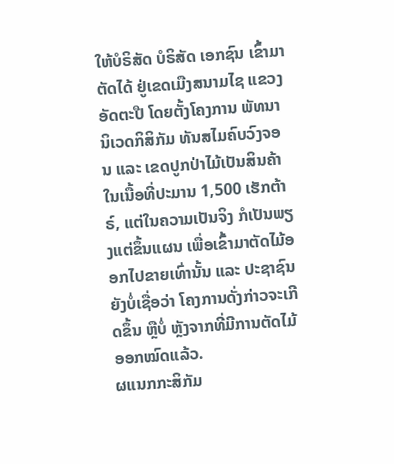ໃຫ້ບໍຣິສັດ ບໍຣິສັດ ເອກຊົນ ເຂົ້າມາຕັດໄດ້ ຢູ່ເຂດເມືງສນາມໄຊ ແຂວງອັດຕະປື ໂດຍຕັ້ງໂຄງການ ພັທນານິເວດກິສິກັມ ທັນສໄມຄົບວົງຈອນ ແລະ ເຂດປູກປ່າໄມ້ເປັນສິນຄ້າ ໃນເນື້ອທີ່ປະມານ 1,500 ເຮັກຕ້າຣ໌, ແຕ່ໃນຄວາມເປັນຈິງ ກໍເປັນພຽງແຕ່ຂຶ້ນແຜນ ເພື່ອເຂົ້າມາຕັດໄມ້ອອກໄປຂາຍເທົ່ານັ້ນ ແລະ ປະຊາຊົນຍັງບໍ່ເຊື່ອວ່າ ໂຄງການດັ່ງກ່າວຈະເກີດຂຶ້ນ ຫຼືບໍ່ ຫຼັງຈາກທີ່ມີການຕັດໄມ້ອອກໝົດແລ້ວ.
ຜແນກກະສິກັມ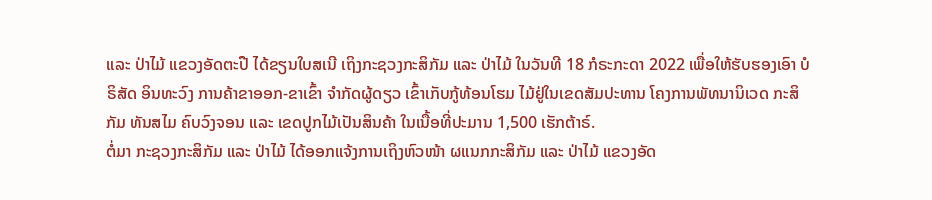ແລະ ປ່າໄມ້ ແຂວງອັດຕະປື ໄດ້ຂຽນໃບສເນີ ເຖິງກະຊວງກະສິກັມ ແລະ ປ່າໄມ້ ໃນວັນທີ 18 ກໍຣະກະດາ 2022 ເພື່ອໃຫ້ຮັບຮອງເອົາ ບໍຣິສັດ ອິນທະວົງ ການຄ້າຂາອອກ-ຂາເຂົ້າ ຈຳກັດຜູ້ດຽວ ເຂົ້າເກັບກູ້ທ້ອນໂຮມ ໄມ້ຢູ່ໃນເຂດສັມປະທານ ໂຄງການພັທນານິເວດ ກະສິກັມ ທັນສໄມ ຄົບວົງຈອນ ແລະ ເຂດປູກໄມ້ເປັນສິນຄ້າ ໃນເນື້ອທີ່ປະມານ 1,500 ເຮັກຕ້າຣ໌.
ຕໍ່ມາ ກະຊວງກະສິກັມ ແລະ ປ່າໄມ້ ໄດ້ອອກແຈ້ງການເຖິງຫົວໜ້າ ຜແນກກະສິກັມ ແລະ ປ່າໄມ້ ແຂວງອັດ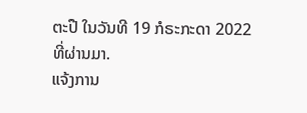ຕະປື ໃນວັນທີ 19 ກໍຣະກະດາ 2022 ທີ່ຜ່ານມາ.
ແຈ້ງການ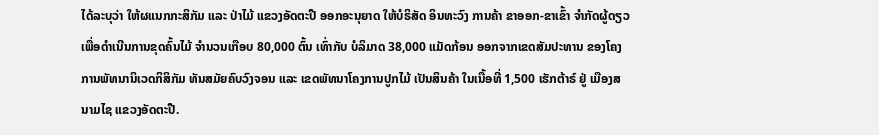ໄດ້ລະບຸວ່າ ໃຫ້ຜແນກກະສິກັມ ແລະ ປ່າໄມ້ ແຂວງອັດຕະປື ອອກອະນຸຍາດ ໃຫ້ບໍຣິສັດ ອິນທະວົງ ການຄ້າ ຂາອອກ-ຂາເຂົ້າ ຈຳກັດຜູ້ດຽວ ເພື່ອດຳເນີນການຂຸດຄົ້ນໄມ້ ຈຳນວນເກືອບ 80,000 ຕົ້ນ ເທົ່າກັບ ບໍລິມາດ 38,000 ແມັດກ້ອນ ອອກຈາກເຂດສັມປະທານ ຂອງໂຄງການພັທນານິເວດກິສິກັມ ທັນສມັຍຄົບວົງຈອນ ແລະ ເຂດພັທນາໂຄງການປູກໄມ້ ເປັນສິນຄ້າ ໃນເນື້ອທີ່ 1,500 ເຮັກຕ້າຣ໌ ຢູ່ ເມືອງສນາມໄຊ ແຂວງອັດຕະປື.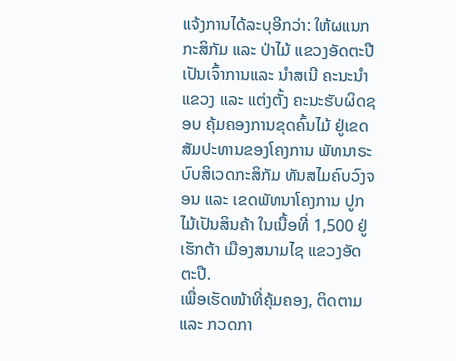ແຈ້ງການໄດ້ລະບຸອີກວ່າ: ໃຫ້ຜແນກກະສິກັມ ແລະ ປ່າໄມ້ ແຂວງອັດຕະປື ເປັນເຈົ້າການແລະ ນຳສເນີ ຄະນະນຳແຂວງ ແລະ ແຕ່ງຕັ້ງ ຄະນະຮັບຜິດຊອບ ຄຸ້ມຄອງການຂຸດຄົ້ນໄມ້ ຢູ່ເຂດສັມປະທານຂອງໂຄງການ ພັທນາຣະບົບສິເວດກະສິກັມ ທັນສໄມຄົບວົງຈອນ ແລະ ເຂດພັທນາໂຄງການ ປູກໄມ້ເປັນສິນຄ້າ ໃນເນື້ອທີ່ 1,500 ຢູ່ ເຮັກຕ້າ ເມືອງສນາມໄຊ ແຂວງອັດຕະປື.
ເພື່ອເຮັດໜ້າທີ່ຄຸ້ມຄອງ, ຕິດຕາມ ແລະ ກວດກາ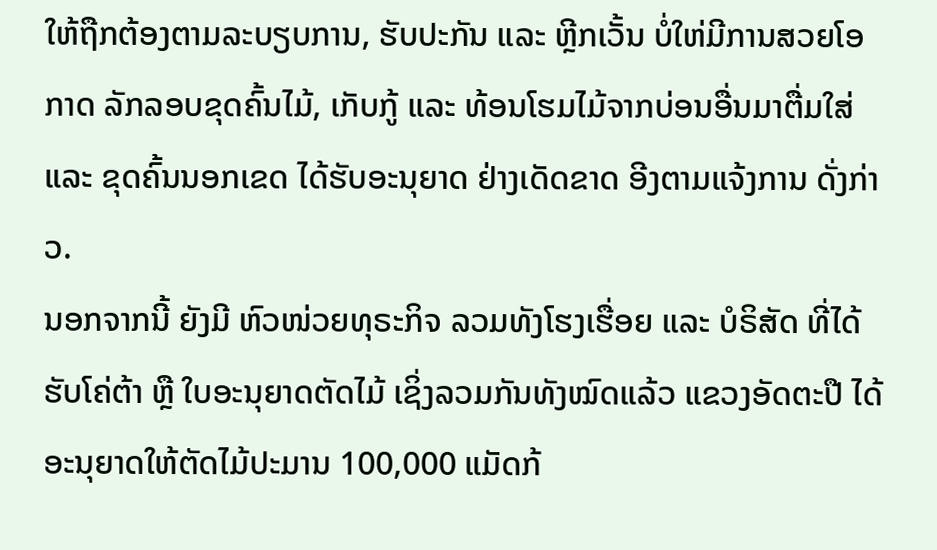ໃຫ້ຖືກຕ້ອງຕາມລະບຽບການ, ຮັບປະກັນ ແລະ ຫຼີກເວັ້ນ ບໍ່ໃຫ່ມີການສວຍໂອກາດ ລັກລອບຂຸດຄົ້ນໄມ້, ເກັບກູ້ ແລະ ທ້ອນໂຮມໄມ້ຈາກບ່ອນອື່ນມາຕື່ມໃສ່ ແລະ ຂຸດຄົ້ນນອກເຂດ ໄດ້ຮັບອະນຸຍາດ ຢ່າງເດັດຂາດ ອີງຕາມແຈ້ງການ ດັ່ງກ່າວ.
ນອກຈາກນີ້ ຍັງມີ ຫົວໜ່ວຍທຸຣະກິຈ ລວມທັງໂຮງເຮື່ອຍ ແລະ ບໍຣິສັດ ທີ່ໄດ້ຮັບໂຄ່ຕ້າ ຫຼື ໃບອະນຸຍາດຕັດໄມ້ ເຊິ່ງລວມກັນທັງໝົດແລ້ວ ແຂວງອັດຕະປື ໄດ້ອະນຸຍາດໃຫ້ຕັດໄມ້ປະມານ 100,000 ແມັດກ້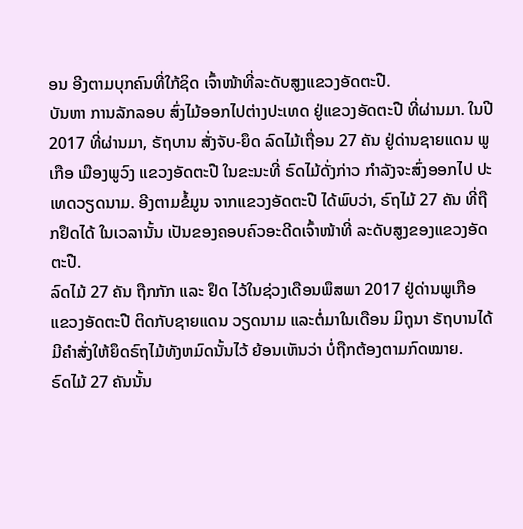ອນ ອີງຕາມບຸກຄົນທີ່ໃກ້ຊິດ ເຈົ້າໜ້າທີ່ລະດັບສູງແຂວງອັດຕະປື.
ບັນຫາ ການລັກລອບ ສົ່ງໄມ້ອອກໄປຕ່າງປະເທດ ຢູ່ແຂວງອັດຕະປື ທີ່ຜ່ານມາ. ໃນປີ 2017 ທີ່ຜ່ານມາ, ຣັຖບານ ສັ່ງຈັບ-ຍຶດ ລົດໄມ້ເຖື່ອນ 27 ຄັນ ຢູ່ດ່ານຊາຍແດນ ພູເກືອ ເມືອງພູວົງ ແຂວງອັດຕະປື ໃນຂະນະທີ່ ຣົດໄມ້ດັ່ງກ່າວ ກຳລັງຈະສົ່ງອອກໄປ ປະເທດວຽດນາມ. ອີງຕາມຂໍ້ມູນ ຈາກແຂວງອັດຕະປື ໄດ້ພົບວ່າ, ຣົຖໄມ້ 27 ຄັນ ທີ່ຖືກຢຶດໄດ້ ໃນເວລານັ້ນ ເປັນຂອງຄອບຄົວອະດີດເຈົ້າໜ້າທີ່ ລະດັບສູງຂອງແຂວງອັດຕະປື.
ລົດໄມ້ 27 ຄັນ ຖືກກັກ ແລະ ຢຶດ ໄວ້ໃນຊ່ວງເດືອນພຶສພາ 2017 ຢູ່ດ່ານພູເກືອ ແຂວງອັດຕະປື ຕິດກັບຊາຍແດນ ວຽດນາມ ແລະຕໍ່ມາໃນເດືອນ ມິຖຸນາ ຣັຖບານໄດ້ມີຄຳສັ່ງໃຫ້ຍຶດຣົຖໄມ້ທັງຫມົດນັ້ນໄວ້ ຍ້ອນເຫັນວ່າ ບໍ່ຖືກຕ້ອງຕາມກົດໝາຍ.
ຣົດໄມ້ 27 ຄັນນັ້ນ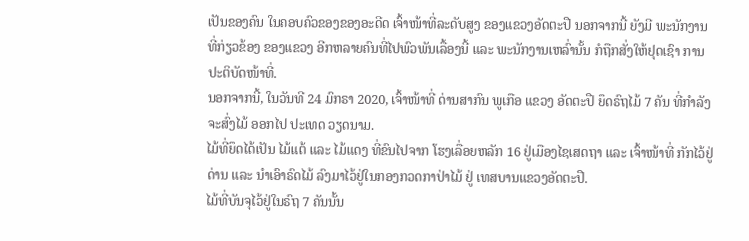ເປັນຂອງຄົນ ໃນຄອບຄົວຂອງຂອງອະດີດ ເຈົ້າໜ້າທີ່ລະດັບສູງ ຂອງແຂວງອັດຕະປື ນອກຈາກນີ້ ຍັງມີ ພະນັກງານ ທີ່ກ່ຽວຂ້ອງ ຂອງແຂວງ ອີກຫລາຍຄົນທີ່ໄປພົວພັນເລື້ອງນີ້ ແລະ ພະນັກງານເຫລົ່ານັ້ນ ກໍຖືກສັ່ງໃຫ້ຢຸດເຊົາ ການປະຕິບັດໜ້າທີ່.
ນອກຈາກນີ້, ໃນວັນທີ 24 ມົກຣາ 2020, ເຈົ້າໜ້າທີ່ ດ່ານສາກົນ ພູເກືອ ແຂວງ ອັດຕະປື ຍຶດຣົຖໄມ້ 7 ຄັນ ທີ່ກຳລັງ ຈະສົ່ງໄມ້ ອອກໄປ ປະເທດ ວຽດນາມ.
ໄມ້ທີ່ຍຶດໄດ້ເປັນ ໄມ້ແຕ້ ແລະ ໄມ້ແດງ ທີ່ຂົນໄປຈາກ ໂຮງເລື່ອຍຫລັກ 16 ຢູ່ເມືອງໄຊເສດຖາ ແລະ ເຈົ້າໜ້າທີ່ ກັກໄວ້ຢູ່ດ່ານ ແລະ ນຳເອົາຣົດໄມ້ ລົງມາໄວ້ຢູ່ໃນກອງກວດກາປ່າໄມ້ ຢູ່ ເທສບານແຂວງອັດຕະປື.
ໄມ້ທີ່ບັນຈຸໄວ້ຢູ່ໃນຣົຖ 7 ຄັນນັ້ນ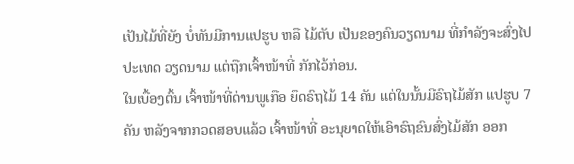ເປັນໄມ້ທີ່ຍັງ ບໍ່ທັນມີການແປຮູບ ຫລື ໄມ້ຕັບ ເປັນຂອງຄົນວຽດນາມ ທີ່ກຳລັງຈະສົ່ງໄປ ປະເທດ ວຽດນາມ ແຕ່ຖືກເຈົ້າໜ້າທີ່ ກັກໄວ້ກ່ອນ.
ໃນເບື້ອງຕົ້ນ ເຈົ້າໜ້າທີ່ດ່ານພູເກືອ ຍຶດຣົຖໄມ້ 14 ຄັນ ແຕ່ໃນນັ້ນມີຣົຖໄມ້ສັກ ແປຮູບ 7 ຄັນ ຫລັງຈາກກວດສອບແລ້ວ ເຈົ້າໜ້າທີ່ ອະນຸຍາດໃຫ້ເອົາຣົຖຂົນສົ່ງໄມ້ສັກ ອອກ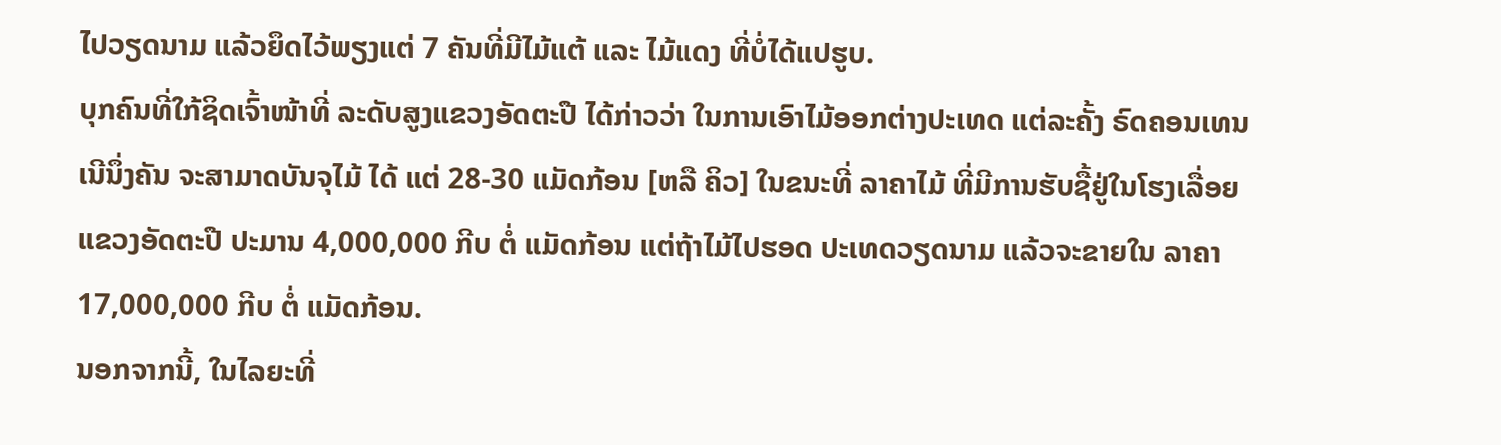ໄປວຽດນາມ ແລ້ວຍຶດໄວ້ພຽງແຕ່ 7 ຄັນທີ່ມີໄມ້ແຕ້ ແລະ ໄມ້ແດງ ທີ່ບໍ່ໄດ້ແປຮູບ.
ບຸກຄົນທີ່ໃກ້ຊິດເຈົ້າໜ້າທີ່ ລະດັບສູງແຂວງອັດຕະປື ໄດ້ກ່າວວ່າ ໃນການເອົາໄມ້ອອກຕ່າງປະເທດ ແຕ່ລະຄັ້ງ ຣົດຄອນເທນເນີນຶ່ງຄັນ ຈະສາມາດບັນຈຸໄມ້ ໄດ້ ແຕ່ 28-30 ແມັດກ້ອນ [ຫລື ຄິວ] ໃນຂນະທີ່ ລາຄາໄມ້ ທີ່ມີການຮັບຊື້ຢູ່ໃນໂຮງເລື່ອຍ ແຂວງອັດຕະປື ປະມານ 4,000,000 ກີບ ຕໍ່ ແມັດກ້ອນ ແຕ່ຖ້າໄມ້ໄປຮອດ ປະເທດວຽດນາມ ແລ້ວຈະຂາຍໃນ ລາຄາ 17,000,000 ກີບ ຕໍ່ ແມັດກ້ອນ.
ນອກຈາກນີ້, ໃນໄລຍະທີ່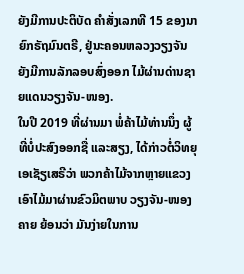ຍັງມີການປະຕິບັດ ຄຳສັ່ງເລກທີ 15 ຂອງນາຍົກຣັຖມົນຕຣີ, ຢູ່ນະຄອນຫລວງວຽງຈັນ ຍັງມີການລັກລອບສົ່ງອອກ ໄມ້ຜ່ານດ່ານຊາຍແດນວຽງຈັນ-ໜອງ.
ໃນປີ 2019 ທີ່ຜ່ານມາ ພໍ່ຄ້າໄມ້ທ່ານນຶ່ງ ຜູ້ທີ່ບໍ່ປະສົງອອກຊື່ ແລະສຽງ, ໄດ້ກ່າວຕໍ່ວິທຍຸ ເອເຊັຽເສຣີວ່າ ພວກຄ້າໄມ້ຈາກຫຼາຍແຂວງ ເອົາໄມ້ມາຜ່ານຂົວມິຕພາບ ວຽງຈັນ-ໜອງຄາຍ ຍ້ອນວ່າ ມັນງ່າຍໃນການ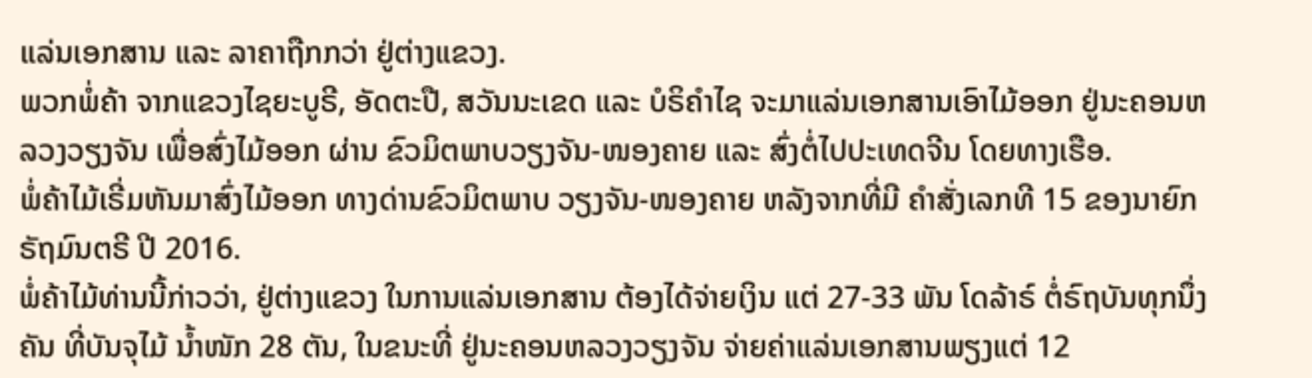ແລ່ນເອກສານ ແລະ ລາຄາຖືກກວ່າ ຢູ່ຕ່າງແຂວງ.
ພວກພໍ່ຄ້າ ຈາກແຂວງໄຊຍະບູຣີ, ອັດຕະປື, ສວັນນະເຂດ ແລະ ບໍຣິຄຳໄຊ ຈະມາແລ່ນເອກສານເອົາໄມ້ອອກ ຢູ່ນະຄອນຫລວງວຽງຈັນ ເພື່ອສົ່ງໄມ້ອອກ ຜ່ານ ຂົວມິຕພາບວຽງຈັນ-ໜອງຄາຍ ແລະ ສົ່ງຕໍ່ໄປປະເທດຈີນ ໂດຍທາງເຮືອ.
ພໍ່ຄ້າໄມ້ເຣີ່ມຫັນມາສົ່ງໄມ້ອອກ ທາງດ່ານຂົວມິຕພາບ ວຽງຈັນ-ໜອງຄາຍ ຫລັງຈາກທີ່ມີ ຄຳສັ່ງເລກທີ 15 ຂອງນາຍົກຣັຖມົນຕຣີ ປີ 2016.
ພໍ່ຄ້າໄມ້ທ່ານນີ້ກ່າວວ່າ, ຢູ່ຕ່າງແຂວງ ໃນການແລ່ນເອກສານ ຕ້ອງໄດ້ຈ່າຍເງິນ ແຕ່ 27-33 ພັນ ໂດລ້າຣ໌ ຕໍ່ຣົຖບັນທຸກນຶ່ງຄັນ ທີ່ບັນຈຸໄມ້ ນ້ຳໜັກ 28 ຕັນ, ໃນຂນະທີ່ ຢູ່ນະຄອນຫລວງວຽງຈັນ ຈ່າຍຄ່າແລ່ນເອກສານພຽງແຕ່ 12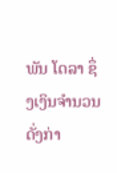ພັນ ໂດລາ ຊຶ່ງເງິນຈຳນວນດັ່ງກ່າ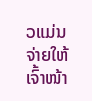ວແມ່ນ ຈ່າຍໃຫ້ ເຈົ້າໜ້າ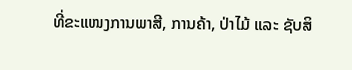ທີ່ຂະແໜງການພາສີ, ການຄ້າ, ປ່າໄມ້ ແລະ ຊັບສິ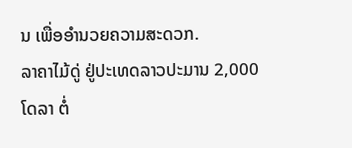ນ ເພື່ອອຳນວຍຄວາມສະດວກ.
ລາຄາໄມ້ດູ່ ຢູ່ປະເທດລາວປະມານ 2,000 ໂດລາ ຕໍ່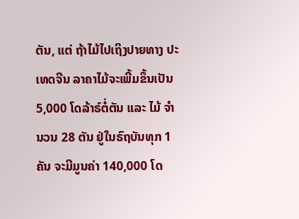ຕັນ, ແຕ່ ຖ້າໄມ້ໄປເຖິງປາຍທາງ ປະເທດຈີນ ລາຄາໄມ້ຈະເພີ້ມຂຶ້ນເປັນ 5,000 ໂດລ້າຣ໌ຕໍ່ຕັນ ແລະ ໄມ້ ຈຳນວນ 28 ຕັນ ຢູ່ໃນຣົຖບັນທຸກ 1 ຄັນ ຈະມີມູນຄ່າ 140,000 ໂດ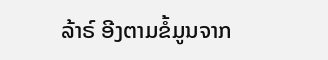ລ້າຣ໌ ອີງຕາມຂໍ້ມູນຈາກ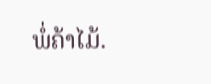ພໍ່ຄ້າໄມ້.